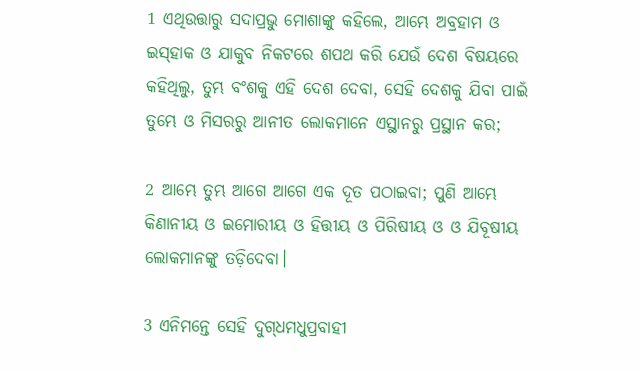1 ଏଥିଉତ୍ତାରୁ ସଦାପ୍ରଭୁ ମୋଶାଙ୍କୁ କହିଲେ, ଆମ୍ଭେ ଅବ୍ରହାମ ଓ ଇସ୍‍ହାକ ଓ ଯାକୁବ ନିକଟରେ ଶପଥ କରି ଯେଉଁ ଦେଶ ବିଷୟରେ କହିଥିଲୁ, ତୁମ୍ଭ ବଂଶକୁ ଏହି ଦେଶ ଦେବା, ସେହି ଦେଶକୁ ଯିବା ପାଇଁ ତୁମ୍ଭେ ଓ ମିସରରୁ ଆନୀତ ଲୋକମାନେ ଏସ୍ଥାନରୁ ପ୍ରସ୍ଥାନ କର;

2 ଆମ୍ଭେ ତୁମ୍ଭ ଆଗେ ଆଗେ ଏକ ଦୂତ ପଠାଇବା; ପୁଣି ଆମ୍ଭେ କିଣାନୀୟ ଓ ଇମୋରୀୟ ଓ ହିତ୍ତୀୟ ଓ ପିରିଷୀୟ ଓ ଓ ଯିବୂଷୀୟ ଲୋକମାନଙ୍କୁ ତଡ଼ିଦେବା।

3 ଏନିମନ୍ତେ ସେହି ଦୁଗ୍‍ଧମଧୁପ୍ରବାହୀ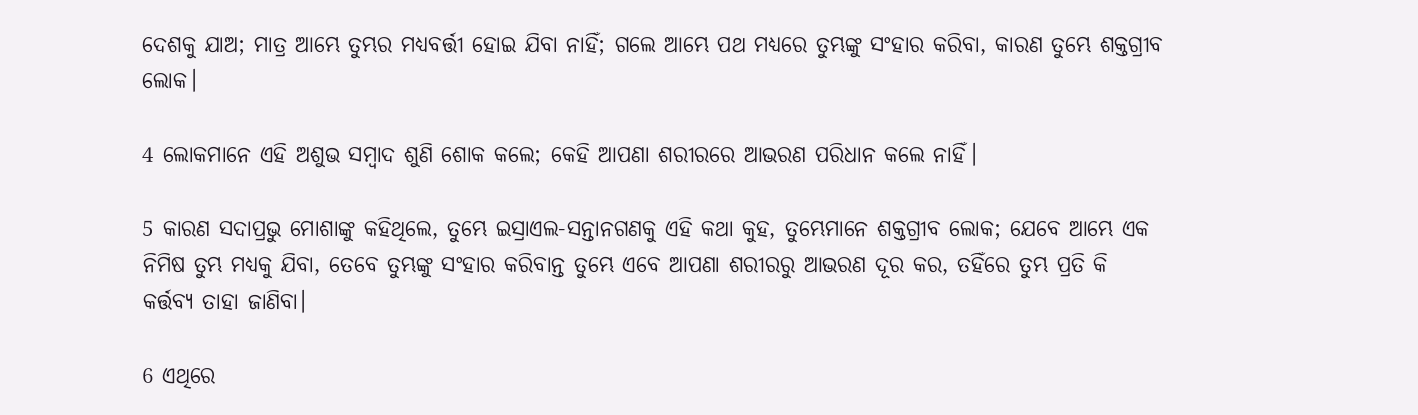ଦେଶକୁ ଯାଅ; ମାତ୍ର ଆମ୍ଭେ ତୁମ୍ଭର ମଧ୍ୟବର୍ତ୍ତୀ ହୋଇ ଯିବା ନାହିଁ; ଗଲେ ଆମ୍ଭେ ପଥ ମଧ୍ୟରେ ତୁମ୍ଭଙ୍କୁ ସଂହାର କରିବା, କାରଣ ତୁମ୍ଭେ ଶକ୍ତଗ୍ରୀବ ଲୋକ।

4 ଲୋକମାନେ ଏହି ଅଶୁଭ ସମ୍ବାଦ ଶୁଣି ଶୋକ କଲେ; କେହି ଆପଣା ଶରୀରରେ ଆଭରଣ ପରିଧାନ କଲେ ନାହିଁ।

5 କାରଣ ସଦାପ୍ରଭୁ ମୋଶାଙ୍କୁ କହିଥିଲେ, ତୁମ୍ଭେ ଇସ୍ରାଏଲ-ସନ୍ତାନଗଣକୁ ଏହି କଥା କୁହ, ତୁମ୍ଭେମାନେ ଶକ୍ତଗ୍ରୀବ ଲୋକ; ଯେବେ ଆମ୍ଭେ ଏକ ନିମିଷ ତୁମ୍ଭ ମଧ୍ୟକୁ ଯିବା, ତେବେ ତୁମ୍ଭଙ୍କୁ ସଂହାର କରିବାନ୍ତ ତୁମ୍ଭେ ଏବେ ଆପଣା ଶରୀରରୁ ଆଭରଣ ଦୂର କର, ତହିଁରେ ତୁମ୍ଭ ପ୍ରତି କି କର୍ତ୍ତବ୍ୟ ତାହା ଜାଣିବା।

6 ଏଥିରେ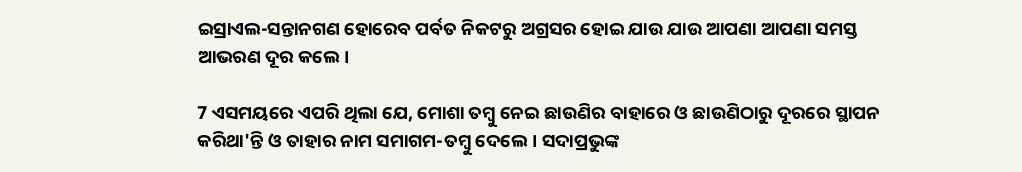ଇସ୍ରାଏଲ-ସନ୍ତାନଗଣ ହୋରେବ ପର୍ବତ ନିକଟରୁ ଅଗ୍ରସର ହୋଇ ଯାଉ ଯାଉ ଆପଣା ଆପଣା ସମସ୍ତ ଆଭରଣ ଦୂର କଲେ।

7 ଏସମୟରେ ଏପରି ଥିଲା ଯେ, ମୋଶା ତମ୍ବୁ ନେଇ ଛାଉଣିର ବାହାରେ ଓ ଛାଉଣିଠାରୁ ଦୂରରେ ସ୍ଥାପନ କରିଥା'ନ୍ତି ଓ ତାହାର ନାମ ସମାଗମ-ତମ୍ବୁ ଦେଲେ। ସଦାପ୍ରଭୁଙ୍କ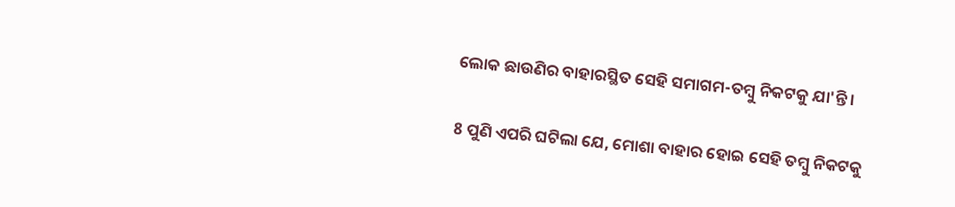ଲୋକ ଛାଉଣିର ବାହାରସ୍ଥିତ ସେହି ସମାଗମ-ତମ୍ବୁ ନିକଟକୁ ଯା'ନ୍ତି।

8 ପୁଣି ଏପରି ଘଟିଲା ଯେ, ମୋଶା ବାହାର ହୋଇ ସେହି ତମ୍ବୁ ନିକଟକୁ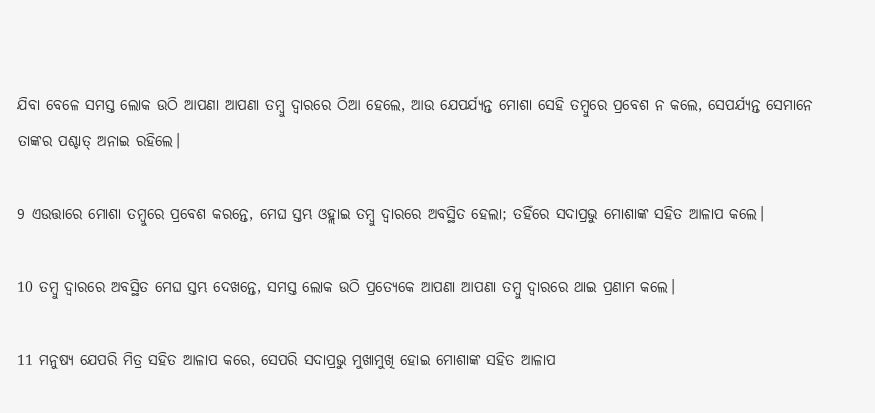ଯିବା ବେଳେ ସମସ୍ତ ଲୋକ ଉଠି ଆପଣା ଆପଣା ତମ୍ବୁ ଦ୍ୱାରରେ ଠିଆ ହେଲେ, ଆଉ ଯେପର୍ଯ୍ୟନ୍ତ ମୋଶା ସେହି ତମ୍ବୁରେ ପ୍ରବେଶ ନ କଲେ, ସେପର୍ଯ୍ୟନ୍ତ ସେମାନେ ତାଙ୍କର ପଶ୍ଚାତ୍‍ ଅନାଇ ରହିଲେ।

9 ଏଉତ୍ତାରେ ମୋଶା ତମ୍ବୁରେ ପ୍ରବେଶ କରନ୍ତେ, ମେଘ ସ୍ତମ୍ଭ ଓହ୍ଲାଇ ତମ୍ବୁ ଦ୍ୱାରରେ ଅବସ୍ଥିତ ହେଲା; ତହିଁରେ ସଦାପ୍ରଭୁ ମୋଶାଙ୍କ ସହିତ ଆଳାପ କଲେ।

10 ତମ୍ବୁ ଦ୍ୱାରରେ ଅବସ୍ଥିତ ମେଘ ସ୍ତମ୍ଭ ଦେଖନ୍ତେ, ସମସ୍ତ ଲୋକ ଉଠି ପ୍ରତ୍ୟେକେ ଆପଣା ଆପଣା ତମ୍ବୁ ଦ୍ୱାରରେ ଥାଇ ପ୍ରଣାମ କଲେ।

11 ମନୁଷ୍ୟ ଯେପରି ମିତ୍ର ସହିତ ଆଳାପ କରେ, ସେପରି ସଦାପ୍ରଭୁ ମୁଖାମୁଖି ହୋଇ ମୋଶାଙ୍କ ସହିତ ଆଳାପ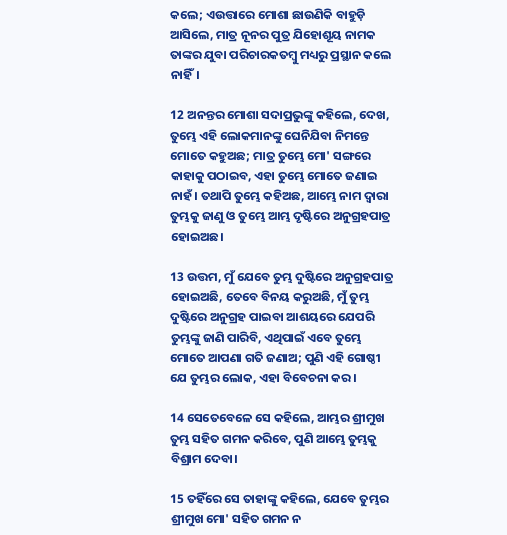କଲେ; ଏଉତ୍ତାରେ ମୋଶା ଛାଉଣିକି ବାହୁଡ଼ି ଆସିଲେ, ମାତ୍ର ନୂନର ପୁତ୍ର ଯିହୋଶୂୟ ନାମକ ତାଙ୍କର ଯୁବା ପରିଚାରକତମ୍ବୁ ମଧ୍ୟରୁ ପ୍ରସ୍ଥାନ କଲେ ନାହିଁ।

12 ଅନନ୍ତର ମୋଶା ସଦାପ୍ରଭୁଙ୍କୁ କହିଲେ, ଦେଖ, ତୁମ୍ଭେ ଏହି ଲୋକମାନଙ୍କୁ ଘେନିଯିବା ନିମନ୍ତେ ମୋତେ କହୁଅଛ; ମାତ୍ର ତୁମ୍ଭେ ମୋ' ସଙ୍ଗରେ କାହାକୁ ପଠାଇବ, ଏହା ତୁମ୍ଭେ ମୋତେ ଜଣାଇ ନାହଁ। ତଥାପି ତୁମ୍ଭେ କହିଅଛ, ଆମ୍ଭେ ନାମ ଦ୍ୱାରା ତୁମ୍ଭକୁ ଜାଣୁ ଓ ତୁମ୍ଭେ ଆମ୍ଭ ଦୃଷ୍ଟିରେ ଅନୁଗ୍ରହପାତ୍ର ହୋଇଅଛ।

13 ଉତ୍ତମ, ମୁଁ ଯେବେ ତୁମ୍ଭ ଦୁଷ୍ଟିରେ ଅନୁଗ୍ରହପାତ୍ର ହୋଇଅଛି, ତେବେ ବିନୟ କରୁଅଛି, ମୁଁ ତୁମ୍ଭ ଦୁଷ୍ଟିରେ ଅନୁଗ୍ରହ ପାଇବା ଆଶୟରେ ଯେପରି ତୁମ୍ଭଙ୍କୁ ଜାଣି ପାରିବି, ଏଥିପାଇଁ ଏବେ ତୁମ୍ଭେ ମୋତେ ଆପଣା ଗତି ଜଣାଅ; ପୁଣି ଏହି ଗୋଷ୍ଠୀ ଯେ ତୁମ୍ଭର ଲୋକ, ଏହା ବିବେଚନା କର।

14 ସେତେବେଳେ ସେ କହିଲେ, ଆମ୍ଭର ଶ୍ରୀମୁଖ ତୁମ୍ଭ ସହିତ ଗମନ କରିବେ, ପୁଣି ଆମ୍ଭେ ତୁମ୍ଭକୁ ବିଶ୍ରାମ ଦେବା।

15 ତହିଁରେ ସେ ତାହାଙ୍କୁ କହିଲେ, ଯେବେ ତୁମ୍ଭର ଶ୍ରୀମୁଖ ମୋ' ସହିତ ଗମନ ନ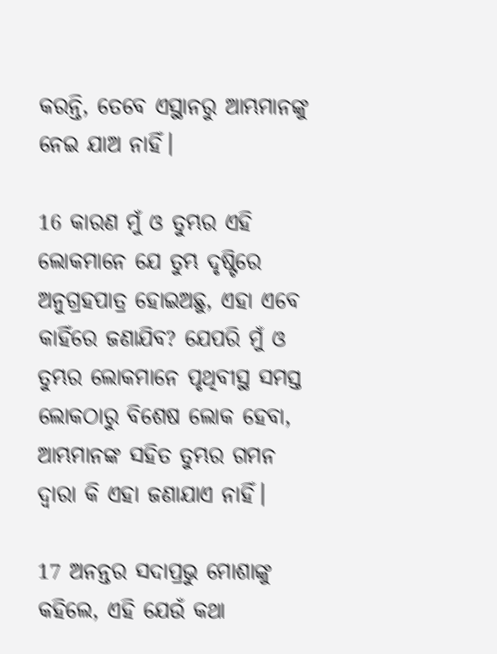କରନ୍ତି, ତେବେ ଏସ୍ଥାନରୁ ଆମ୍ଭମାନଙ୍କୁ ନେଇ ଯାଅ ନାହିଁ।

16 କାରଣ ମୁଁ ଓ ତୁମ୍ଭର ଏହି ଲୋକମାନେ ଯେ ତୁମ୍ଭ ଦୃଷ୍ଟିରେ ଅନୁଗ୍ରହପାତ୍ର ହୋଇଅଛୁ, ଏହା ଏବେ କାହିଁରେ ଜଣାଯିବ? ଯେପରି ମୁଁ ଓ ତୁମ୍ଭର ଲୋକମାନେ ପୃଥିବୀସ୍ଥ ସମସ୍ତ ଲୋକଠାରୁ ବିଶେଷ ଲୋକ ହେବା, ଆମ୍ଭମାନଙ୍କ ସହିତ ତୁମ୍ଭର ଗମନ ଦ୍ୱାରା କି ଏହା ଜଣାଯାଏ ନାହିଁ।

17 ଅନନ୍ତର ସଦାପ୍ରଭୁ ମୋଶାଙ୍କୁ କହିଲେ, ଏହି ଯେଉଁ କଥା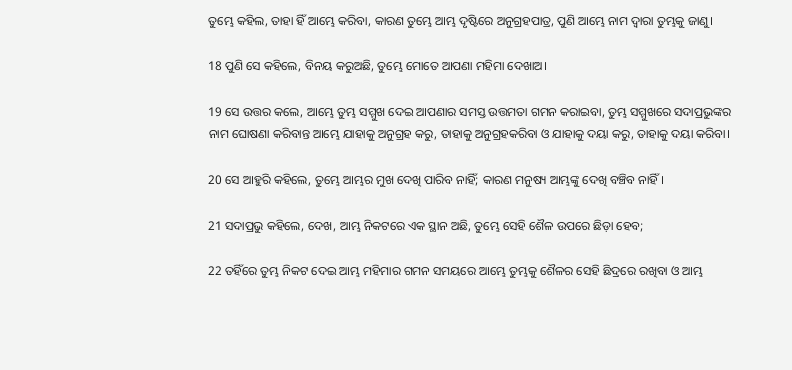ତୁମ୍ଭେ କହିଲ, ତାହା ହିଁ ଆମ୍ଭେ କରିବା, କାରଣ ତୁମ୍ଭେ ଆମ୍ଭ ଦୃଷ୍ଟିରେ ଅନୁଗ୍ରହପାତ୍ର, ପୁଣି ଆମ୍ଭେ ନାମ ଦ୍ୱାରା ତୁମ୍ଭକୁ ଜାଣୁ।

18 ପୁଣି ସେ କହିଲେ, ବିନୟ କରୁଅଛି, ତୁମ୍ଭେ ମୋତେ ଆପଣା ମହିମା ଦେଖାଅ।

19 ସେ ଉତ୍ତର କଲେ, ଆମ୍ଭେ ତୁମ୍ଭ ସମ୍ମୁଖ ଦେଇ ଆପଣାର ସମସ୍ତ ଉତ୍ତମତା ଗମନ କରାଇବା, ତୁମ୍ଭ ସମ୍ମୁଖରେ ସଦାପ୍ରଭୁଙ୍କର ନାମ ଘୋଷଣା କରିବାନ୍ତ ଆମ୍ଭେ ଯାହାକୁ ଅନୁଗ୍ରହ କରୁ, ତାହାକୁ ଅନୁଗ୍ରହକରିବା ଓ ଯାହାକୁ ଦୟା କରୁ, ତାହାକୁ ଦୟା କରିବା।

20 ସେ ଆହୁରି କହିଲେ, ତୁମ୍ଭେ ଆମ୍ଭର ମୁଖ ଦେଖି ପାରିବ ନାହିଁ; କାରଣ ମନୁଷ୍ୟ ଆମ୍ଭଙ୍କୁ ଦେଖି ବଞ୍ଚିବ ନାହିଁ।

21 ସଦାପ୍ରଭୁ କହିଲେ, ଦେଖ, ଆମ୍ଭ ନିକଟରେ ଏକ ସ୍ଥାନ ଅଛି, ତୁମ୍ଭେ ସେହି ଶୈଳ ଉପରେ ଛିଡ଼ା ହେବ;

22 ତହିଁରେ ତୁମ୍ଭ ନିକଟ ଦେଇ ଆମ୍ଭ ମହିମାର ଗମନ ସମୟରେ ଆମ୍ଭେ ତୁମ୍ଭକୁ ଶୈଳର ସେହି ଛିଦ୍ରରେ ରଖିବା ଓ ଆମ୍ଭ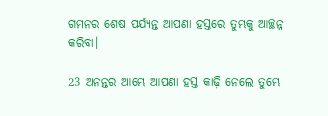ଗମନର ଶେଷ ପର୍ଯ୍ୟନ୍ତ ଆପଣା ହସ୍ତରେ ତୁମ୍ଭକୁ ଆଚ୍ଛନ୍ନ କରିବା।

23 ଅନନ୍ତର ଆମ୍ଭେ ଆପଣା ହସ୍ତ କାଢ଼ି ନେଲେ ତୁମ୍ଭେ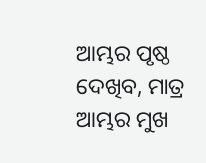ଆମ୍ଭର ପୃଷ୍ଠ ଦେଖିବ, ମାତ୍ର ଆମ୍ଭର ମୁଖ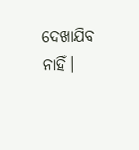ଦେଖାଯିବ ନାହିଁ।